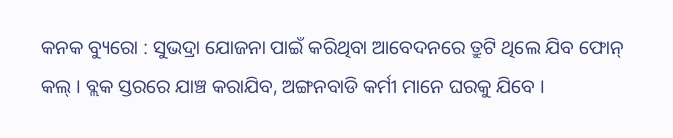କନକ ବ୍ୟୁରୋ : ସୁଭଦ୍ରା ଯୋଜନା ପାଇଁ କରିଥିବା ଆବେଦନରେ ତ୍ରୁଟି ଥିଲେ ଯିବ ଫୋନ୍ କଲ୍ । ବ୍ଲକ ସ୍ତରରେ ଯାଞ୍ଚ କରାଯିବ, ଅଙ୍ଗନବାଡି କର୍ମୀ ମାନେ ଘରକୁ ଯିବେ ।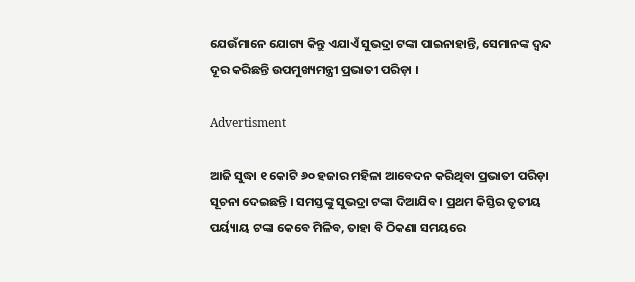ଯେଉଁମାନେ ଯୋଗ୍ୟ କିନ୍ତୁ ଏଯାଏଁ ସୁଭଦ୍ରା ଟଙ୍କା ପାଇନାହାନ୍ତି, ସେମାନଙ୍କ ଦ୍ୱନ୍ଦ ଦୂର କରିଛନ୍ତି ଉପମୁଖ୍ୟମନ୍ତ୍ରୀ ପ୍ରଭାତୀ ପରିଡ଼ା ।

Advertisment

ଆଜି ସୁଦ୍ଧା ୧ କୋଟି ୬୦ ହଜାର ମହିଳା ଆବେଦନ କରିଥିବା ପ୍ରଭାତୀ ପରିଡ଼ା ସୂଚନା ଦେଇଛନ୍ତି । ସମସ୍ତଙ୍କୁ ସୁଭଦ୍ରା ଟଙ୍କା ଦିଆଯିବ । ପ୍ରଥମ କିସ୍ତିର ତୃତୀୟ ପର୍ୟ୍ୟାୟ ଟଙ୍କା କେବେ ମିଳିବ, ତାହା ବି ଠିକଣା ସମୟରେ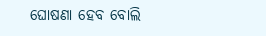ଘୋଷଣା ହେବ ବୋଲି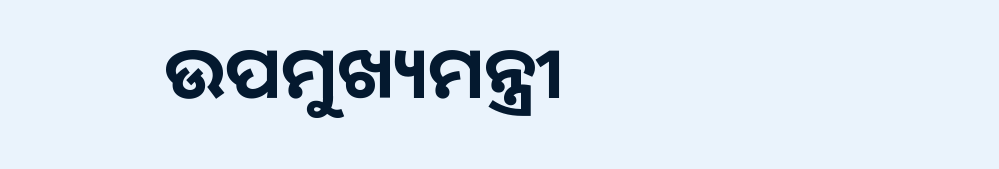ଉପମୁଖ୍ୟମନ୍ତ୍ରୀ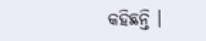କହିଛନ୍ତି ।